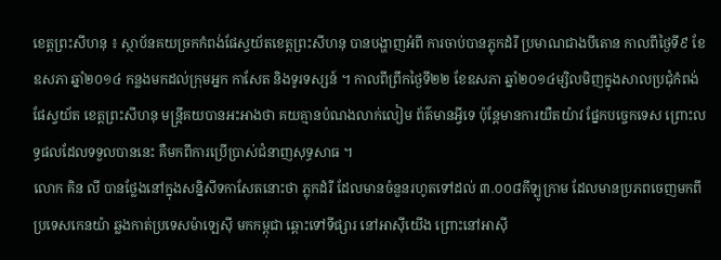ខេត្តព្រះសីហនុ ៖ ស្ថាប័នគយច្រកកំពង់ផែស្វយ័តខេត្តព្រះសីហនុ បានបង្ហាញអំពី ការចាប់បានភ្លុកដំរី ប្រមាណជាងបីតោន កាលពីថ្ងៃទី៩ ខែឧសភា ឆ្នាំ២០១៤ កន្លងមកដល់ក្រុមអ្នក កាសែត និងទូរទស្សន៍ ។ កាលពីព្រឹកថ្ងៃទី២២ ខែឧសភា ឆ្នាំ២០១៤ម្សិលមិញក្នុងសាលប្រជុំកំពង់ផែស្វយ័ត ខេត្តព្រះសីហនុ មន្ត្រីគយបានអះអាងថា គយគ្មានបំណងលាក់លៀម ព័ត៌មានអ្វីទេ ប៉ុន្តែមានការយឺតយ៉ាវ ផ្នែកបច្ចេកទេស ព្រោះលទ្ធផលដែលទទួលបាននេះ គឺមកពីការប្រើប្រាស់ជំនាញសុទ្ធសាធ ។
លោក គិន លី បានថ្លែងនៅក្នុងសន្និសីទកាសែតនោះថា ភ្លុកដំរី ដែលមានចំនួនរហូតទៅដល់ ៣.០០៨គីឡូក្រាម ដែលមានប្រភពចេញមកពីប្រទេសកេនយ៉ា ឆ្លងកាត់ប្រទេសម៉ាឡេស៊ី មកកម្ពុជា ឆ្ពោះទៅទីផ្សារ នៅអាស៊ីយើង ព្រោះនៅអាស៊ី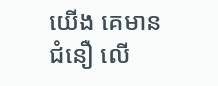យើង គេមានជំនឿ លើ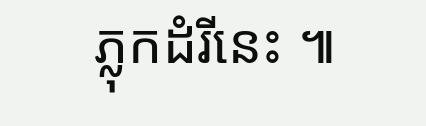ភ្លុកដំរីនេះ ៕